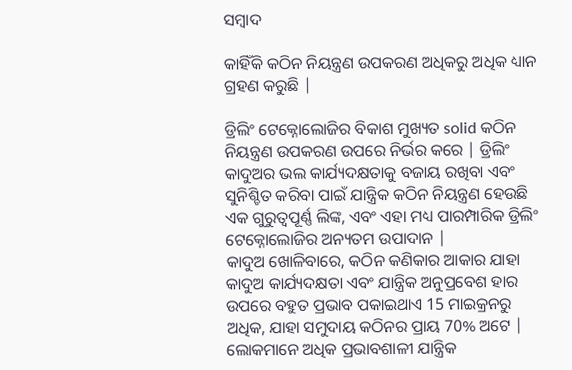ସମ୍ବାଦ

କାହିଁକି କଠିନ ନିୟନ୍ତ୍ରଣ ଉପକରଣ ଅଧିକରୁ ଅଧିକ ଧ୍ୟାନ ଗ୍ରହଣ କରୁଛି |

ଡ୍ରିଲିଂ ଟେକ୍ନୋଲୋଜିର ବିକାଶ ମୁଖ୍ୟତ solid କଠିନ ନିୟନ୍ତ୍ରଣ ଉପକରଣ ଉପରେ ନିର୍ଭର କରେ | ଡ୍ରିଲିଂ କାଦୁଅର ଭଲ କାର୍ଯ୍ୟଦକ୍ଷତାକୁ ବଜାୟ ରଖିବା ଏବଂ ସୁନିଶ୍ଚିତ କରିବା ପାଇଁ ଯାନ୍ତ୍ରିକ କଠିନ ନିୟନ୍ତ୍ରଣ ହେଉଛି ଏକ ଗୁରୁତ୍ୱପୂର୍ଣ୍ଣ ଲିଙ୍କ, ଏବଂ ଏହା ମଧ୍ୟ ପାରମ୍ପାରିକ ଡ୍ରିଲିଂ ଟେକ୍ନୋଲୋଜିର ଅନ୍ୟତମ ଉପାଦାନ |
କାଦୁଅ ଖୋଳିବାରେ, କଠିନ କଣିକାର ଆକାର ଯାହା କାଦୁଅ କାର୍ଯ୍ୟଦକ୍ଷତା ଏବଂ ଯାନ୍ତ୍ରିକ ଅନୁପ୍ରବେଶ ହାର ଉପରେ ବହୁତ ପ୍ରଭାବ ପକାଇଥାଏ 15 ମାଇକ୍ରନରୁ ଅଧିକ, ଯାହା ସମୁଦାୟ କଠିନର ପ୍ରାୟ 70% ଅଟେ | ଲୋକମାନେ ଅଧିକ ପ୍ରଭାବଶାଳୀ ଯାନ୍ତ୍ରିକ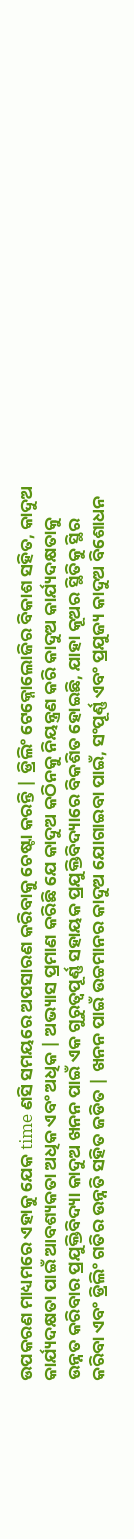ଉପକରଣ ମାଧ୍ୟମରେ ଏହାକୁ ଯେକ time ଣସି ସମୟରେ ଅପସାରଣ କରିବାକୁ ଚେଷ୍ଟା କରନ୍ତି | ଡ୍ରିଲିଂ ଟେକ୍ନୋଲୋଜିର ବିକାଶ ସହିତ, କାଦୁଅ କାର୍ଯ୍ୟଦକ୍ଷତା ପାଇଁ ଆବଶ୍ୟକତା ଅଧିକ ଏବଂ ଅଧିକ | ଅଭ୍ୟାସ ପ୍ରମାଣ କରିଛି ଯେ କାଦୁଅ କଠିନକୁ ନିୟନ୍ତ୍ରଣ କରି କାଦୁଅ କାର୍ଯ୍ୟଦକ୍ଷତାକୁ ଉନ୍ନତ କରିବାର ପ୍ରଯୁକ୍ତିବିଦ୍ୟା କାଦୁଅ ଖନନ ପାଇଁ ଏକ ଗୁରୁତ୍ୱପୂର୍ଣ୍ଣ ସହାୟକ ପ୍ରଯୁକ୍ତିବିଦ୍ୟାରେ ବିକଶିତ ହୋଇଛି, ଯାହା କୂଅର ସ୍ଥିତିକୁ ସ୍ଥିର କରିବା ଏବଂ ଡ୍ରିଲିଂ ଗତିର ଉନ୍ନତି ସହିତ ଜଡିତ | ଖନନ ପାଇଁ ଉଚ୍ଚମାନର କାଦୁଅ ଯୋଗାଇବା ପାଇଁ, ସଂପୂର୍ଣ୍ଣ ଏବଂ ପ୍ରଯୁଜ୍ୟ କାଦୁଅ ବିଶୋଧନ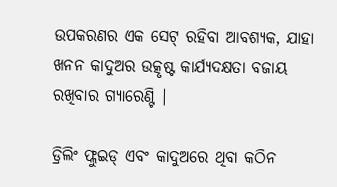ଉପକରଣର ଏକ ସେଟ୍ ରହିବା ଆବଶ୍ୟକ, ଯାହା ଖନନ କାଦୁଅର ଉତ୍କୃଷ୍ଟ କାର୍ଯ୍ୟଦକ୍ଷତା ବଜାୟ ରଖିବାର ଗ୍ୟାରେଣ୍ଟି |

ଡ୍ରିଲିଂ ଫ୍ଲୁଇଡ୍ ଏବଂ କାଦୁଅରେ ଥିବା କଠିନ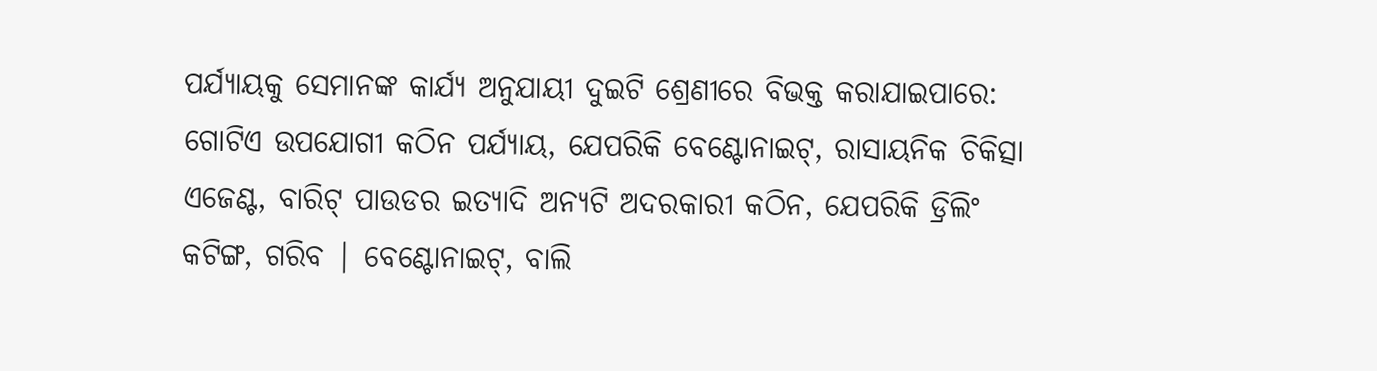ପର୍ଯ୍ୟାୟକୁ ସେମାନଙ୍କ କାର୍ଯ୍ୟ ଅନୁଯାୟୀ ଦୁଇଟି ଶ୍ରେଣୀରେ ବିଭକ୍ତ କରାଯାଇପାରେ: ଗୋଟିଏ ଉପଯୋଗୀ କଠିନ ପର୍ଯ୍ୟାୟ, ଯେପରିକି ବେଣ୍ଟୋନାଇଟ୍, ରାସାୟନିକ ଚିକିତ୍ସା ଏଜେଣ୍ଟ, ବାରିଟ୍ ପାଉଡର ଇତ୍ୟାଦି ଅନ୍ୟଟି ଅଦରକାରୀ କଠିନ, ଯେପରିକି ଡ୍ରିଲିଂ କଟିଙ୍ଗ, ଗରିବ | ବେଣ୍ଟୋନାଇଟ୍, ବାଲି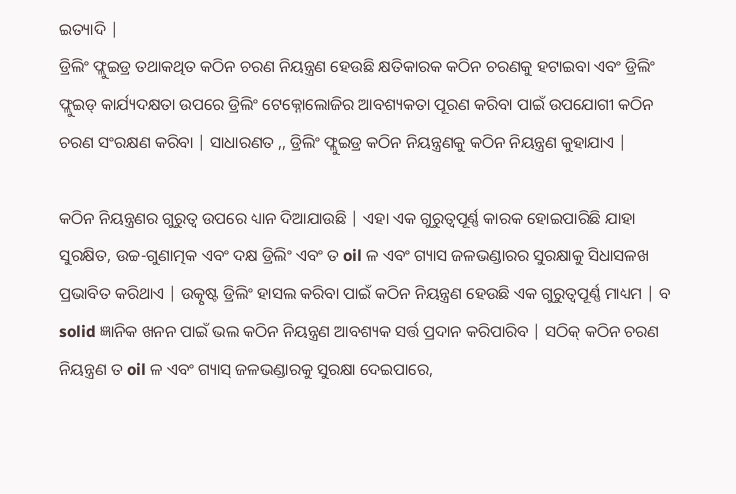ଇତ୍ୟାଦି |
ଡ୍ରିଲିଂ ଫ୍ଲୁଇଡ୍ର ତଥାକଥିତ କଠିନ ଚରଣ ନିୟନ୍ତ୍ରଣ ହେଉଛି କ୍ଷତିକାରକ କଠିନ ଚରଣକୁ ହଟାଇବା ଏବଂ ଡ୍ରିଲିଂ ଫ୍ଲୁଇଡ୍ କାର୍ଯ୍ୟଦକ୍ଷତା ଉପରେ ଡ୍ରିଲିଂ ଟେକ୍ନୋଲୋଜିର ଆବଶ୍ୟକତା ପୂରଣ କରିବା ପାଇଁ ଉପଯୋଗୀ କଠିନ ଚରଣ ସଂରକ୍ଷଣ କରିବା | ସାଧାରଣତ ,, ଡ୍ରିଲିଂ ଫ୍ଲୁଇଡ୍ର କଠିନ ନିୟନ୍ତ୍ରଣକୁ କଠିନ ନିୟନ୍ତ୍ରଣ କୁହାଯାଏ |

କଠିନ ନିୟନ୍ତ୍ରଣର ଗୁରୁତ୍ୱ ଉପରେ ଧ୍ୟାନ ଦିଆଯାଉଛି | ଏହା ଏକ ଗୁରୁତ୍ୱପୂର୍ଣ୍ଣ କାରକ ହୋଇପାରିଛି ଯାହା ସୁରକ୍ଷିତ, ଉଚ୍ଚ-ଗୁଣାତ୍ମକ ଏବଂ ଦକ୍ଷ ଡ୍ରିଲିଂ ଏବଂ ତ oil ଳ ଏବଂ ଗ୍ୟାସ ଜଳଭଣ୍ଡାରର ସୁରକ୍ଷାକୁ ସିଧାସଳଖ ପ୍ରଭାବିତ କରିଥାଏ | ଉତ୍କୃଷ୍ଟ ଡ୍ରିଲିଂ ହାସଲ କରିବା ପାଇଁ କଠିନ ନିୟନ୍ତ୍ରଣ ହେଉଛି ଏକ ଗୁରୁତ୍ୱପୂର୍ଣ୍ଣ ମାଧ୍ୟମ | ବ solid ଜ୍ଞାନିକ ଖନନ ପାଇଁ ଭଲ କଠିନ ନିୟନ୍ତ୍ରଣ ଆବଶ୍ୟକ ସର୍ତ୍ତ ପ୍ରଦାନ କରିପାରିବ | ସଠିକ୍ କଠିନ ଚରଣ ନିୟନ୍ତ୍ରଣ ତ oil ଳ ଏବଂ ଗ୍ୟାସ୍ ଜଳଭଣ୍ଡାରକୁ ସୁରକ୍ଷା ଦେଇପାରେ,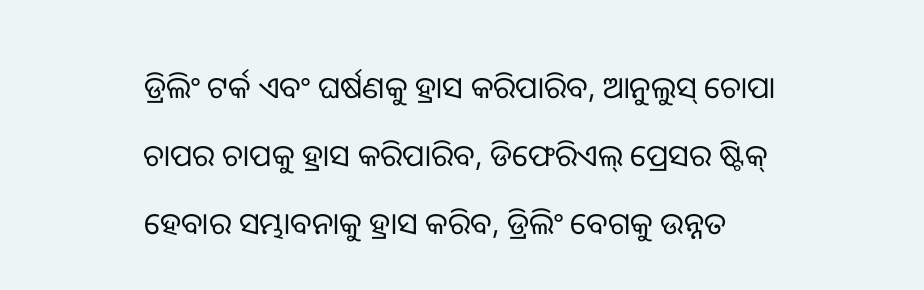ଡ୍ରିଲିଂ ଟର୍କ ଏବଂ ଘର୍ଷଣକୁ ହ୍ରାସ କରିପାରିବ, ଆନୁଲୁସ୍ ଚୋପା ଚାପର ଚାପକୁ ହ୍ରାସ କରିପାରିବ, ଡିଫେରିଏଲ୍ ପ୍ରେସର ଷ୍ଟିକ୍ ହେବାର ସମ୍ଭାବନାକୁ ହ୍ରାସ କରିବ, ଡ୍ରିଲିଂ ବେଗକୁ ଉନ୍ନତ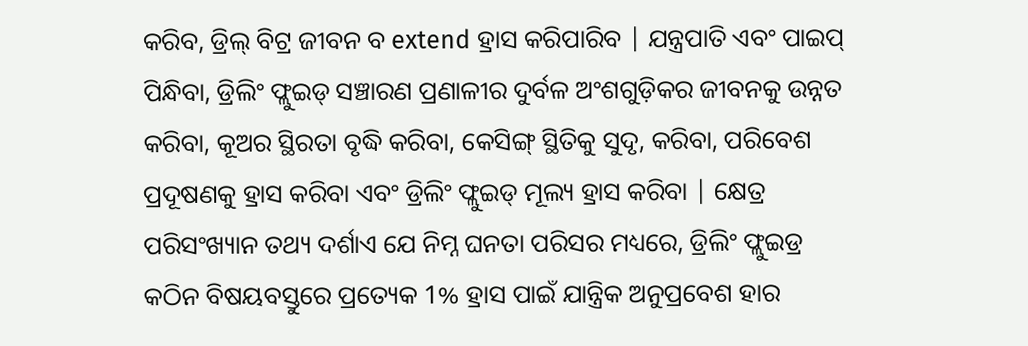କରିବ, ଡ୍ରିଲ୍ ବିଟ୍ର ଜୀବନ ବ extend ହ୍ରାସ କରିପାରିବ | ଯନ୍ତ୍ରପାତି ଏବଂ ପାଇପ୍ ପିନ୍ଧିବା, ଡ୍ରିଲିଂ ଫ୍ଲୁଇଡ୍ ସଞ୍ଚାରଣ ପ୍ରଣାଳୀର ଦୁର୍ବଳ ଅଂଶଗୁଡ଼ିକର ଜୀବନକୁ ଉନ୍ନତ କରିବା, କୂଅର ସ୍ଥିରତା ବୃଦ୍ଧି କରିବା, କେସିଙ୍ଗ୍ ସ୍ଥିତିକୁ ସୁଦୃ, କରିବା, ପରିବେଶ ପ୍ରଦୂଷଣକୁ ହ୍ରାସ କରିବା ଏବଂ ଡ୍ରିଲିଂ ଫ୍ଲୁଇଡ୍ ମୂଲ୍ୟ ହ୍ରାସ କରିବା | କ୍ଷେତ୍ର ପରିସଂଖ୍ୟାନ ତଥ୍ୟ ଦର୍ଶାଏ ଯେ ନିମ୍ନ ଘନତା ପରିସର ମଧ୍ୟରେ, ଡ୍ରିଲିଂ ଫ୍ଲୁଇଡ୍ର କଠିନ ବିଷୟବସ୍ତୁରେ ପ୍ରତ୍ୟେକ 1% ହ୍ରାସ ପାଇଁ ଯାନ୍ତ୍ରିକ ଅନୁପ୍ରବେଶ ହାର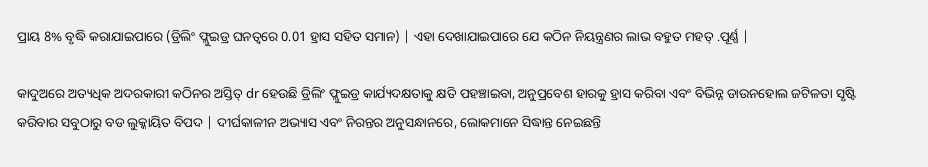ପ୍ରାୟ 8% ବୃଦ୍ଧି କରାଯାଇପାରେ (ଡ୍ରିଲିଂ ଫ୍ଲୁଇଡ୍ର ଘନତ୍ୱରେ 0.01 ହ୍ରାସ ସହିତ ସମାନ) | ଏହା ଦେଖାଯାଇପାରେ ଯେ କଠିନ ନିୟନ୍ତ୍ରଣର ଲାଭ ବହୁତ ମହତ୍ .ପୂର୍ଣ୍ଣ |

କାଦୁଅରେ ଅତ୍ୟଧିକ ଅଦରକାରୀ କଠିନର ଅସ୍ତିତ୍ dr ହେଉଛି ଡ୍ରିଲିଂ ଫ୍ଲୁଇଡ୍ର କାର୍ଯ୍ୟଦକ୍ଷତାକୁ କ୍ଷତି ପହଞ୍ଚାଇବା, ଅନୁପ୍ରବେଶ ହାରକୁ ହ୍ରାସ କରିବା ଏବଂ ବିଭିନ୍ନ ଡାଉନହୋଲ ଜଟିଳତା ସୃଷ୍ଟି କରିବାର ସବୁଠାରୁ ବଡ ଲୁକ୍କାୟିତ ବିପଦ | ଦୀର୍ଘକାଳୀନ ଅଭ୍ୟାସ ଏବଂ ନିରନ୍ତର ଅନୁସନ୍ଧାନରେ, ଲୋକମାନେ ସିଦ୍ଧାନ୍ତ ନେଇଛନ୍ତି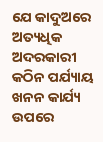ଯେ କାଦୁଅରେ ଅତ୍ୟଧିକ ଅଦରକାରୀ କଠିନ ପର୍ଯ୍ୟାୟ ଖନନ କାର୍ଯ୍ୟ ଉପରେ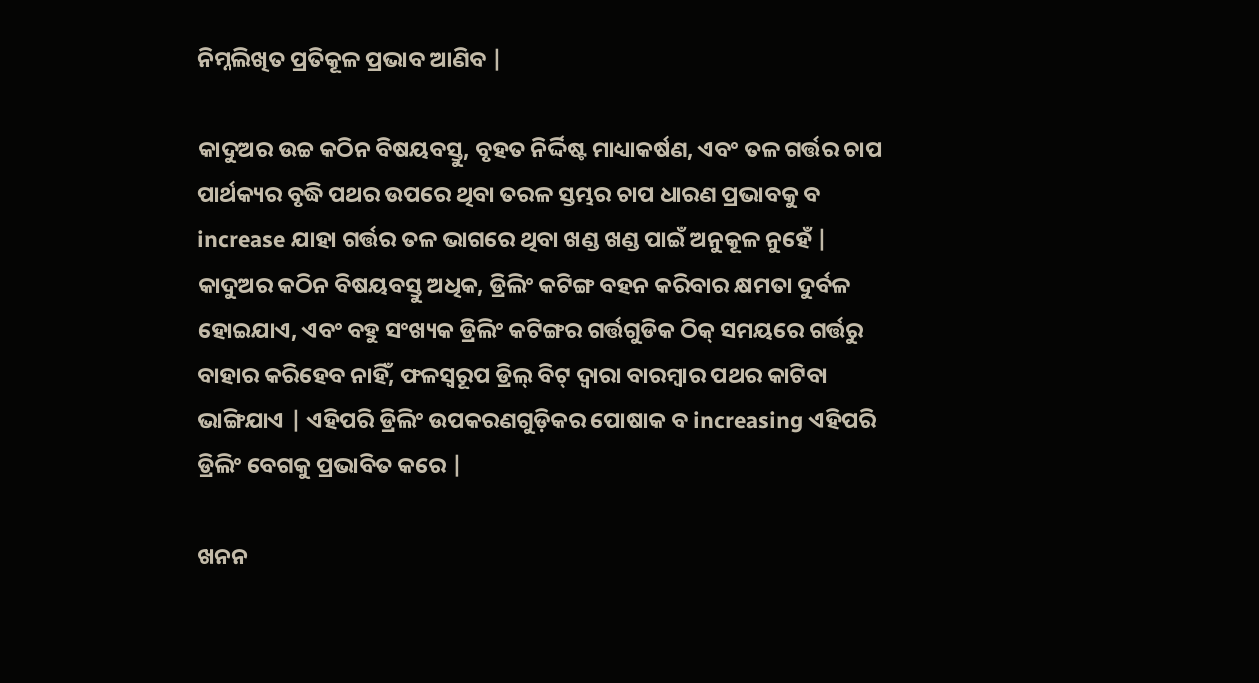ନିମ୍ନଲିଖିତ ପ୍ରତିକୂଳ ପ୍ରଭାବ ଆଣିବ |

କାଦୁଅର ଉଚ୍ଚ କଠିନ ବିଷୟବସ୍ତୁ, ବୃହତ ନିର୍ଦ୍ଦିଷ୍ଟ ମାଧ୍ୟାକର୍ଷଣ, ଏବଂ ତଳ ଗର୍ତ୍ତର ଚାପ ପାର୍ଥକ୍ୟର ବୃଦ୍ଧି ପଥର ଉପରେ ଥିବା ତରଳ ସ୍ତମ୍ଭର ଚାପ ଧାରଣ ପ୍ରଭାବକୁ ବ increase ଯାହା ଗର୍ତ୍ତର ତଳ ଭାଗରେ ଥିବା ଖଣ୍ଡ ଖଣ୍ଡ ପାଇଁ ଅନୁକୂଳ ନୁହେଁ | କାଦୁଅର କଠିନ ବିଷୟବସ୍ତୁ ଅଧିକ, ଡ୍ରିଲିଂ କଟିଙ୍ଗ ବହନ କରିବାର କ୍ଷମତା ଦୁର୍ବଳ ହୋଇଯାଏ, ଏବଂ ବହୁ ସଂଖ୍ୟକ ଡ୍ରିଲିଂ କଟିଙ୍ଗର ଗର୍ତ୍ତଗୁଡିକ ଠିକ୍ ସମୟରେ ଗର୍ତ୍ତରୁ ବାହାର କରିହେବ ନାହିଁ, ଫଳସ୍ୱରୂପ ଡ୍ରିଲ୍ ବିଟ୍ ଦ୍ୱାରା ବାରମ୍ବାର ପଥର କାଟିବା ଭାଙ୍ଗିଯାଏ | ଏହିପରି ଡ୍ରିଲିଂ ଉପକରଣଗୁଡ଼ିକର ପୋଷାକ ବ increasing ଏହିପରି ଡ୍ରିଲିଂ ବେଗକୁ ପ୍ରଭାବିତ କରେ |

ଖନନ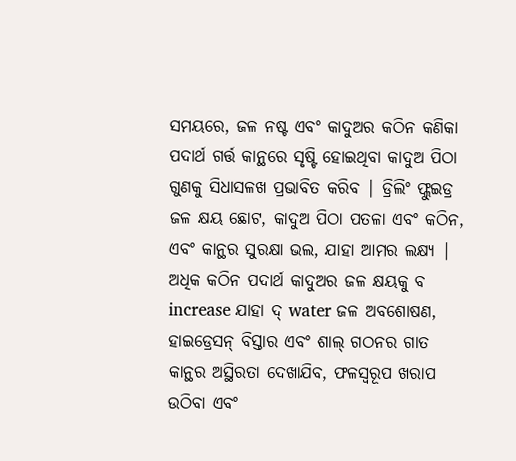ସମୟରେ, ଜଳ ନଷ୍ଟ ଏବଂ କାଦୁଅର କଠିନ କଣିକା ପଦାର୍ଥ ଗର୍ତ୍ତ କାନ୍ଥରେ ସୃଷ୍ଟି ହୋଇଥିବା କାଦୁଅ ପିଠା ଗୁଣକୁ ସିଧାସଳଖ ପ୍ରଭାବିତ କରିବ | ଡ୍ରିଲିଂ ଫ୍ଲୁଇଡ୍ର ଜଳ କ୍ଷୟ ଛୋଟ, କାଦୁଅ ପିଠା ପତଳା ଏବଂ କଠିନ, ଏବଂ କାନ୍ଥର ସୁରକ୍ଷା ଭଲ, ଯାହା ଆମର ଲକ୍ଷ୍ୟ | ଅଧିକ କଠିନ ପଦାର୍ଥ କାଦୁଅର ଜଳ କ୍ଷୟକୁ ବ increase ଯାହା ଦ୍ water ଜଳ ଅବଶୋଷଣ, ହାଇଡ୍ରେସନ୍ ବିସ୍ତାର ଏବଂ ଶାଲ୍ ଗଠନର ଗାତ କାନ୍ଥର ଅସ୍ଥିରତା ଦେଖାଯିବ, ଫଳସ୍ୱରୂପ ଖରାପ ଉଠିବା ଏବଂ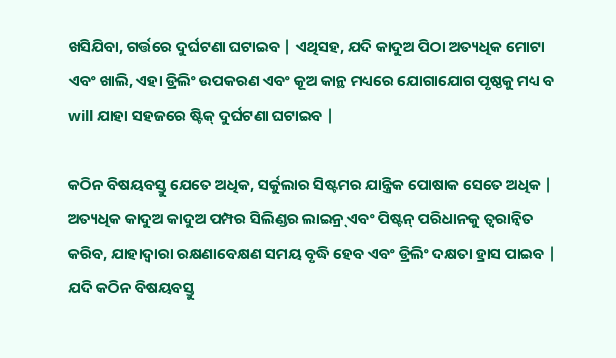ଖସିଯିବା, ଗର୍ତ୍ତରେ ଦୁର୍ଘଟଣା ଘଟାଇବ | ଏଥିସହ, ଯଦି କାଦୁଅ ପିଠା ଅତ୍ୟଧିକ ମୋଟା ଏବଂ ଖାଲି, ଏହା ଡ୍ରିଲିଂ ଉପକରଣ ଏବଂ କୂଅ କାନ୍ଥ ମଧ୍ୟରେ ଯୋଗାଯୋଗ ପୃଷ୍ଠକୁ ମଧ୍ୟ ବ will ଯାହା ସହଜରେ ଷ୍ଟିକ୍ ଦୁର୍ଘଟଣା ଘଟାଇବ |

କଠିନ ବିଷୟବସ୍ତୁ ଯେତେ ଅଧିକ, ସର୍କୁଲାର ସିଷ୍ଟମର ଯାନ୍ତ୍ରିକ ପୋଷାକ ସେତେ ଅଧିକ | ଅତ୍ୟଧିକ କାଦୁଅ କାଦୁଅ ପମ୍ପର ସିଲିଣ୍ଡର ଲାଇନ୍ର୍ ଏବଂ ପିଷ୍ଟନ୍ ପରିଧାନକୁ ତ୍ୱରାନ୍ୱିତ କରିବ, ଯାହାଦ୍ୱାରା ରକ୍ଷଣାବେକ୍ଷଣ ସମୟ ବୃଦ୍ଧି ହେବ ଏବଂ ଡ୍ରିଲିଂ ଦକ୍ଷତା ହ୍ରାସ ପାଇବ | ଯଦି କଠିନ ବିଷୟବସ୍ତୁ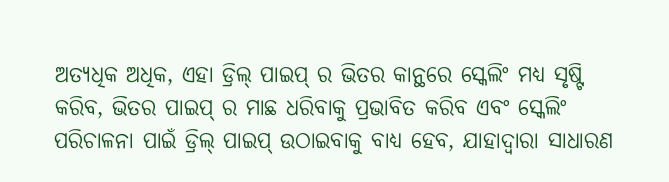ଅତ୍ୟଧିକ ଅଧିକ, ଏହା ଡ୍ରିଲ୍ ପାଇପ୍ ର ଭିତର କାନ୍ଥରେ ସ୍କେଲିଂ ମଧ୍ୟ ସୃଷ୍ଟି କରିବ, ଭିତର ପାଇପ୍ ର ମାଛ ଧରିବାକୁ ପ୍ରଭାବିତ କରିବ ଏବଂ ସ୍କେଲିଂ ପରିଚାଳନା ପାଇଁ ଡ୍ରିଲ୍ ପାଇପ୍ ଉଠାଇବାକୁ ବାଧ୍ୟ ହେବ, ଯାହାଦ୍ୱାରା ସାଧାରଣ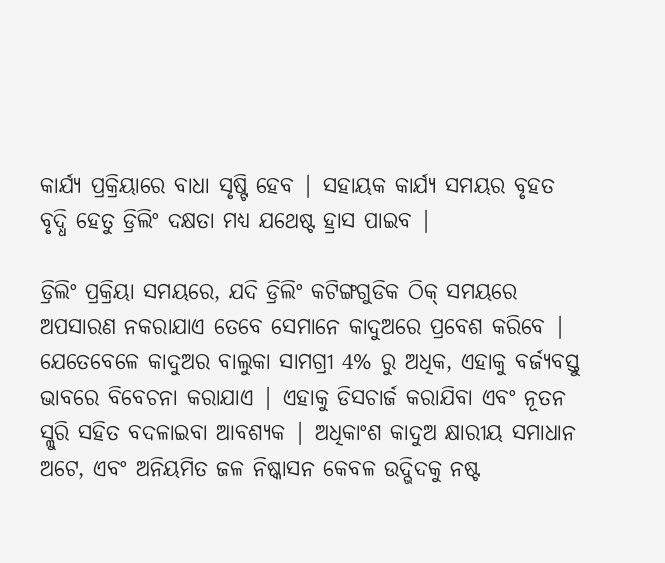କାର୍ଯ୍ୟ ପ୍ରକ୍ରିୟାରେ ବାଧା ସୃଷ୍ଟି ହେବ | ସହାୟକ କାର୍ଯ୍ୟ ସମୟର ବୃହତ ବୃଦ୍ଧି ହେତୁ ଡ୍ରିଲିଂ ଦକ୍ଷତା ମଧ୍ୟ ଯଥେଷ୍ଟ ହ୍ରାସ ପାଇବ |

ଡ୍ରିଲିଂ ପ୍ରକ୍ରିୟା ସମୟରେ, ଯଦି ଡ୍ରିଲିଂ କଟିଙ୍ଗଗୁଡିକ ଠିକ୍ ସମୟରେ ଅପସାରଣ ନକରାଯାଏ ତେବେ ସେମାନେ କାଦୁଅରେ ପ୍ରବେଶ କରିବେ | ଯେତେବେଳେ କାଦୁଅର ବାଲୁକା ସାମଗ୍ରୀ 4% ରୁ ଅଧିକ, ଏହାକୁ ବର୍ଜ୍ୟବସ୍ତୁ ଭାବରେ ବିବେଚନା କରାଯାଏ | ଏହାକୁ ଡିସଚାର୍ଜ କରାଯିବା ଏବଂ ନୂତନ ସ୍ଲୁରି ସହିତ ବଦଳାଇବା ଆବଶ୍ୟକ | ଅଧିକାଂଶ କାଦୁଅ କ୍ଷାରୀୟ ସମାଧାନ ଅଟେ, ଏବଂ ଅନିୟମିତ ଜଳ ନିଷ୍କାସନ କେବଳ ଉଦ୍ଭିଦକୁ ନଷ୍ଟ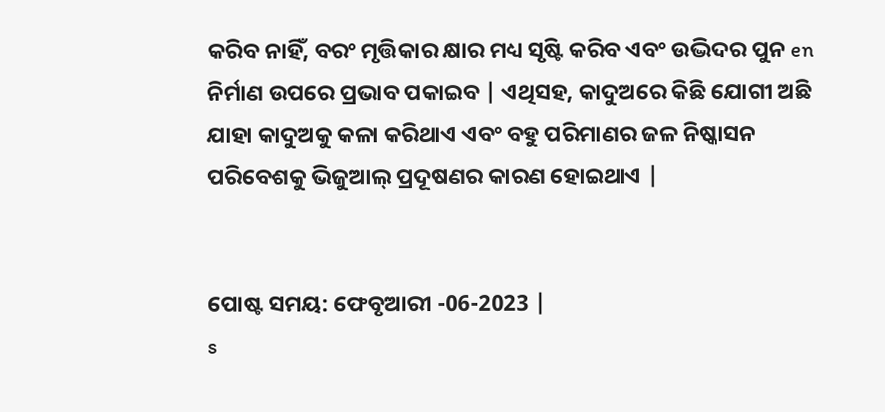କରିବ ନାହିଁ, ବରଂ ମୃତ୍ତିକାର କ୍ଷାର ମଧ୍ୟ ସୃଷ୍ଟି କରିବ ଏବଂ ଉଦ୍ଭିଦର ପୁନ en ନିର୍ମାଣ ଉପରେ ପ୍ରଭାବ ପକାଇବ | ଏଥିସହ, କାଦୁଅରେ କିଛି ଯୋଗୀ ଅଛି ଯାହା କାଦୁଅକୁ କଳା କରିଥାଏ ଏବଂ ବହୁ ପରିମାଣର ଜଳ ନିଷ୍କାସନ ପରିବେଶକୁ ଭିଜୁଆଲ୍ ପ୍ରଦୂଷଣର କାରଣ ହୋଇଥାଏ |


ପୋଷ୍ଟ ସମୟ: ଫେବୃଆରୀ -06-2023 |
s